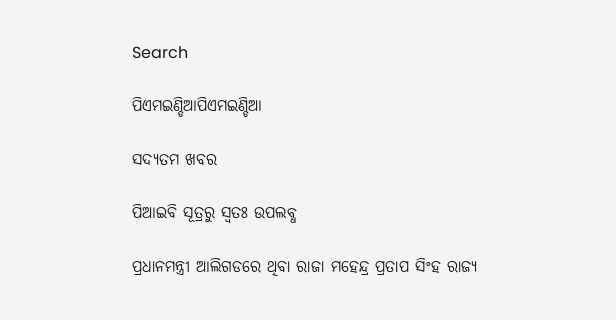Search

ପିଏମଇଣ୍ଡିଆପିଏମଇଣ୍ଡିଆ

ସଦ୍ୟତମ ଖବର

ପିଆଇବି ସୂତ୍ରରୁ ସ୍ବତଃ ଉପଲବ୍ଧ

ପ୍ରଧାନମନ୍ତ୍ରୀ ଆଲିଗଡରେ ଥିବା ରାଜା ମହେନ୍ଦ୍ର ପ୍ରତାପ ସିଂହ ରାଜ୍ୟ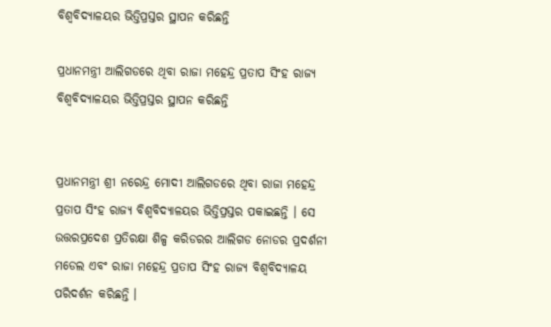ବିଶ୍ୱବିଦ୍ୟାଳୟର ଭିତ୍ତିପ୍ରସ୍ତର ସ୍ଥାପନ କରିଛନ୍ତି

ପ୍ରଧାନମନ୍ତ୍ରୀ ଆଲିଗଡରେ ଥିବା ରାଜା ମହେନ୍ଦ୍ର ପ୍ରତାପ ସିଂହ ରାଜ୍ୟ ବିଶ୍ୱବିଦ୍ୟାଳୟର ଭିତ୍ତିପ୍ରସ୍ତର ସ୍ଥାପନ କରିଛନ୍ତି


ପ୍ରଧାନମନ୍ତ୍ରୀ ଶ୍ରୀ ନରେନ୍ଦ୍ର ମୋଦୀ ଆଲିଗଡରେ ଥିବା ରାଜା ମହେନ୍ଦ୍ର ପ୍ରତାପ ସିଂହ ରାଜ୍ୟ ବିଶ୍ୱବିଦ୍ୟାଳୟର ଭିତ୍ତିପ୍ରସ୍ତର ପକାଇଛନ୍ତି । ସେ ଉତ୍ତରପ୍ରଦେଶ ପ୍ରତିରକ୍ଷା ଶିଳ୍ପ କରିଡରର ଆଲିଗଡ ନୋଡର ପ୍ରଦର୍ଶନୀ ମଡେଲ ଏବଂ ରାଜା ମହେନ୍ଦ୍ର ପ୍ରତାପ ସିଂହ ରାଜ୍ୟ ବିଶ୍ୱବିଦ୍ୟାଳୟ ପରିଦର୍ଶନ କରିଛନ୍ତି ।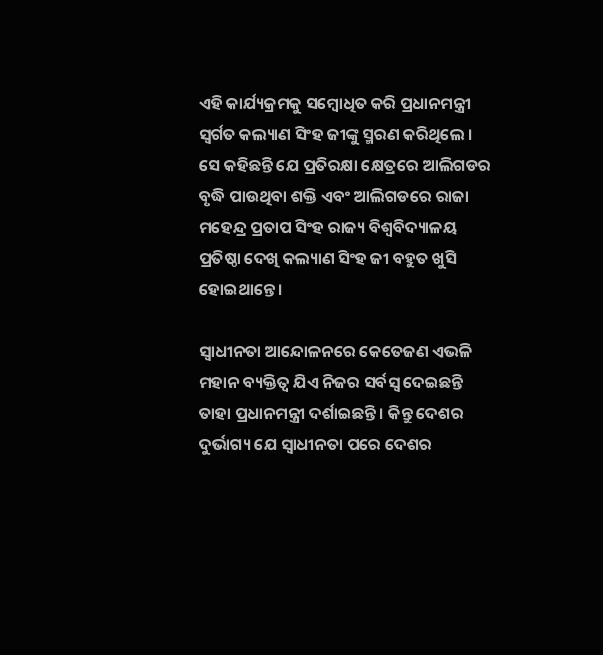ଏହି କାର୍ଯ୍ୟକ୍ରମକୁ ସମ୍ବୋଧିତ କରି ପ୍ରଧାନମନ୍ତ୍ରୀ ସ୍ୱର୍ଗତ କଲ୍ୟାଣ ସିଂହ ଜୀଙ୍କୁ ସ୍ମରଣ କରିଥିଲେ । ସେ କହିଛନ୍ତି ଯେ ପ୍ରତିରକ୍ଷା କ୍ଷେତ୍ରରେ ଆଲିଗଡର ବୃଦ୍ଧି ପାଉଥିବା ଶକ୍ତି ଏବଂ ଆଲିଗଡରେ ରାଜା ମହେନ୍ଦ୍ର ପ୍ରତାପ ସିଂହ ରାଜ୍ୟ ବିଶ୍ୱବିଦ୍ୟାଳୟ ପ୍ରତିଷ୍ଠା ଦେଖି କଲ୍ୟାଣ ସିଂହ ଜୀ ବହୁତ ଖୁସି ହୋଇଥାନ୍ତେ ।

ସ୍ୱାଧୀନତା ଆନ୍ଦୋଳନରେ କେତେଜଣ ଏଭଳି ମହାନ ବ୍ୟକ୍ତିତ୍ୱ ଯିଏ ନିଜର ସର୍ବସ୍ୱ ଦେଇଛନ୍ତି ତାହା ପ୍ରଧାନମନ୍ତ୍ରୀ ଦର୍ଶାଇଛନ୍ତି । କିନ୍ତୁ ଦେଶର ଦୁର୍ଭାଗ୍ୟ ଯେ ସ୍ୱାଧୀନତା ପରେ ଦେଶର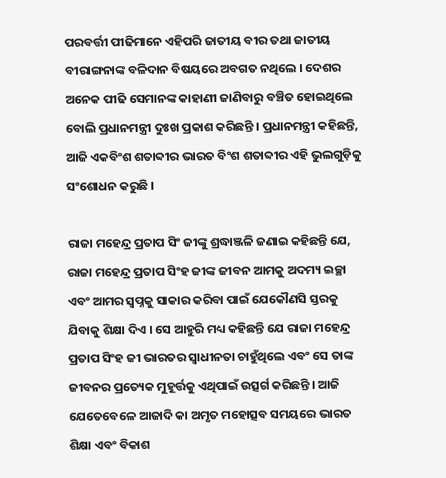ପରବର୍ତ୍ତୀ ପୀଢିମାନେ ଏହିପରି ଜାତୀୟ ବୀର ତଥା ଜାତୀୟ ବୀରାଙ୍ଗନାଙ୍କ ବଳିଦାନ ବିଷୟରେ ଅବଗତ ନଥିଲେ । ଦେଶର ଅନେକ ପୀଢି ସେମାନଙ୍କ କାହାଣୀ ଜାଣିବାରୁ ବଞ୍ଚିତ ହୋଇଥିଲେ ବୋଲି ପ୍ରଧାନମନ୍ତ୍ରୀ ଦୁଃଖ ପ୍ରକାଶ କରିଛନ୍ତି । ପ୍ରଧାନମନ୍ତ୍ରୀ କହିଛନ୍ତି, ଆଜି ଏକବିଂଶ ଶତାବ୍ଦୀର ଭାରତ ବିଂଶ ଶତାବ୍ଦୀର ଏହି ଭୁଲଗୁଡ଼ିକୁ ସଂଶୋଧନ କରୁଛି ।

ରାଜା ମହେନ୍ଦ୍ର ପ୍ରତାପ ସିଂ ଜୀଙ୍କୁ ଶ୍ରଦ୍ଧାଞ୍ଜଳି ଜଣାଇ କହିଛନ୍ତି ଯେ, ରାଜା ମହେନ୍ଦ୍ର ପ୍ରତାପ ସିଂହ ଜୀଙ୍କ ଜୀବନ ଆମକୁ ଅଦମ୍ୟ ଇଚ୍ଛା ଏବଂ ଆମର ସ୍ୱପ୍ନକୁ ସାକାର କରିବା ପାଇଁ ଯେକୌଣସି ସ୍ତରକୁ ଯିବାକୁ ଶିକ୍ଷା ଦିଏ । ସେ ଆହୁରି ମଧ୍ୟ କହିଛନ୍ତି ଯେ ରାଜା ମହେନ୍ଦ୍ର ପ୍ରତାପ ସିଂହ ଜୀ ଭାରତର ସ୍ୱାଧୀନତା ଚାହୁଁଥିଲେ ଏବଂ ସେ ତାଙ୍କ ଜୀବନର ପ୍ରତ୍ୟେକ ମୁହୂର୍ତ୍ତକୁ ଏଥିପାଇଁ ଉତ୍ସର୍ଗ କରିଛନ୍ତି । ଆଜି ଯେତେବେଳେ ଆଜାଦି କା ଅମୃତ ମହୋତ୍ସବ ସମୟରେ ଭାରତ ଶିକ୍ଷା ଏବଂ ବିକାଶ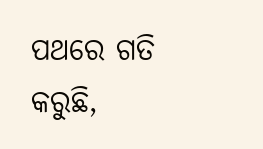ପଥରେ ଗତି କରୁଛି,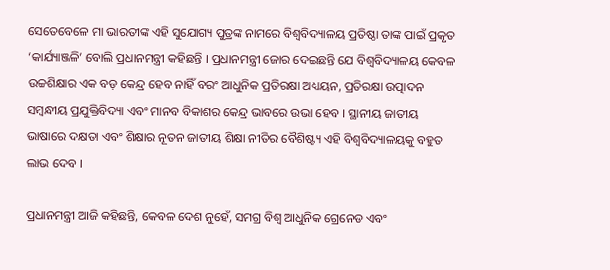ସେତେବେଳେ ମା ଭାରତୀଙ୍କ ଏହି ସୁଯୋଗ୍ୟ ପୁତ୍ରଙ୍କ ନାମରେ ବିଶ୍ୱବିଦ୍ୟାଳୟ ପ୍ରତିଷ୍ଠା ତାଙ୍କ ପାଇଁ ପ୍ରକୃତ ‘କାର୍ଯ୍ୟାଞ୍ଜଳି’ ବୋଲି ପ୍ରଧାନମନ୍ତ୍ରୀ କହିଛନ୍ତି । ପ୍ରଧାନମନ୍ତ୍ରୀ ଜୋର ଦେଇଛନ୍ତି ଯେ ବିଶ୍ୱବିଦ୍ୟାଳୟ କେବଳ ଉଚ୍ଚଶିକ୍ଷାର ଏକ ବଡ଼ କେନ୍ଦ୍ର ହେବ ନାହିଁ ବରଂ ଆଧୁନିକ ପ୍ରତିରକ୍ଷା ଅଧ୍ୟୟନ, ପ୍ରତିରକ୍ଷା ଉତ୍ପାଦନ ସମ୍ବନ୍ଧୀୟ ପ୍ରଯୁକ୍ତିବିଦ୍ୟା ଏବଂ ମାନବ ବିକାଶର କେନ୍ଦ୍ର ଭାବରେ ଉଭା ହେବ । ସ୍ଥାନୀୟ ଜାତୀୟ ଭାଷାରେ ଦକ୍ଷତା ଏବଂ ଶିକ୍ଷାର ନୂତନ ଜାତୀୟ ଶିକ୍ଷା ନୀତିର ବୈଶିଷ୍ଟ୍ୟ ଏହି ବିଶ୍ୱବିଦ୍ୟାଳୟକୁ ବହୁତ ଲାଭ ଦେବ ।

ପ୍ରଧାନମନ୍ତ୍ରୀ ଆଜି କହିଛନ୍ତି, କେବଳ ଦେଶ ନୁହେଁ, ସମଗ୍ର ବିଶ୍ୱ ଆଧୁନିକ ଗ୍ରେନେଡ ଏବଂ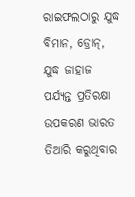ରାଇଫଲଠାରୁ ଯୁଦ୍ଧ ବିମାନ, ଡ୍ରୋନ୍‌, ଯୁଦ୍ଧ ଜାହାଜ ପର୍ଯ୍ୟନ୍ତ ପ୍ରତିରକ୍ଷା ଉପକରଣ ଭାରତ ତିଆରି କରୁଥିବାର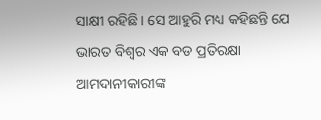ସାକ୍ଷୀ ରହିଛି । ସେ ଆହୁରି ମଧ୍ୟ କହିଛନ୍ତି ଯେ ଭାରତ ବିଶ୍ୱର ଏକ ବଡ ପ୍ରତିରକ୍ଷା ଆମଦାନୀକାରୀଙ୍କ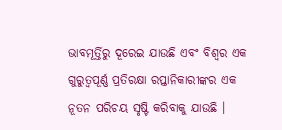ଭାବମୂର୍ତ୍ତିରୁ ଦୂରେଇ ଯାଉଛି ଏବଂ ବିଶ୍ୱର ଏକ ଗୁରୁତ୍ୱପୂର୍ଣ୍ଣ ପ୍ରତିରକ୍ଷା ରପ୍ତାନିକାରୀଙ୍କର ଏକ ନୂତନ ପରିଚୟ ସୃଷ୍ଟି କରିବାକୁ ଯାଉଛି ।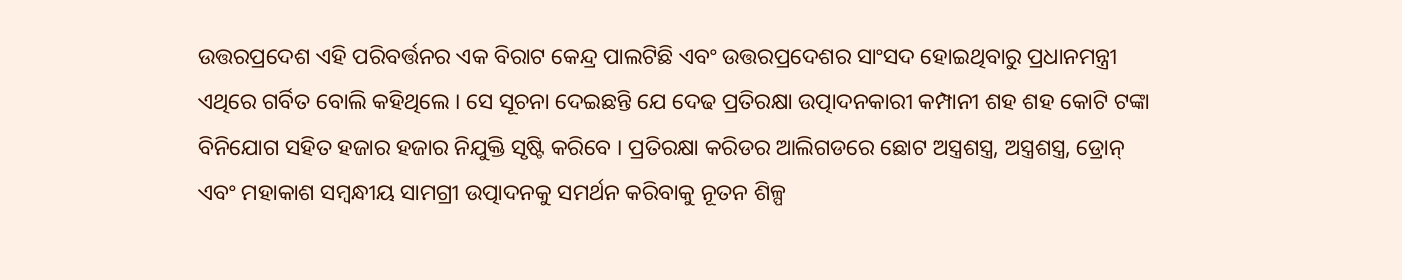ଉତ୍ତରପ୍ରଦେଶ ଏହି ପରିବର୍ତ୍ତନର ଏକ ବିରାଟ କେନ୍ଦ୍ର ପାଲଟିଛି ଏବଂ ଉତ୍ତରପ୍ରଦେଶର ସାଂସଦ ହୋଇଥିବାରୁ ପ୍ରଧାନମନ୍ତ୍ରୀ ଏଥିରେ ଗର୍ବିତ ବୋଲି କହିଥିଲେ । ସେ ସୂଚନା ଦେଇଛନ୍ତି ଯେ ଦେଢ ପ୍ରତିରକ୍ଷା ଉତ୍ପାଦନକାରୀ କମ୍ପାନୀ ଶହ ଶହ କୋଟି ଟଙ୍କା ବିନିଯୋଗ ସହିତ ହଜାର ହଜାର ନିଯୁକ୍ତି ସୃଷ୍ଟି କରିବେ । ପ୍ରତିରକ୍ଷା କରିଡର ଆଲିଗଡରେ ଛୋଟ ଅସ୍ତ୍ରଶସ୍ତ୍ର, ଅସ୍ତ୍ରଶସ୍ତ୍ର, ଡ୍ରୋନ୍ ଏବଂ ମହାକାଶ ସମ୍ବନ୍ଧୀୟ ସାମଗ୍ରୀ ଉତ୍ପାଦନକୁ ସମର୍ଥନ କରିବାକୁ ନୂତନ ଶିଳ୍ପ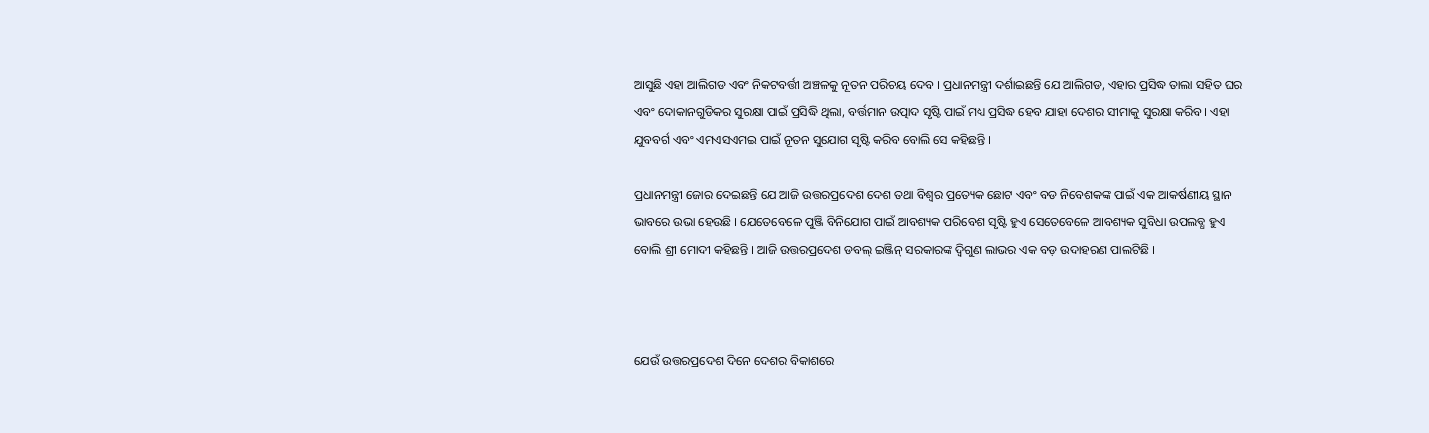ଆସୁଛି ଏହା ଆଲିଗଡ ଏବଂ ନିକଟବର୍ତ୍ତୀ ଅଞ୍ଚଳକୁ ନୂତନ ପରିଚୟ ଦେବ । ପ୍ରଧାନମନ୍ତ୍ରୀ ଦର୍ଶାଇଛନ୍ତି ଯେ ଆଲିଗଡ, ଏହାର ପ୍ରସିଦ୍ଧ ତାଲା ସହିତ ଘର ଏବଂ ଦୋକାନଗୁଡିକର ସୁରକ୍ଷା ପାଇଁ ପ୍ରସିଦ୍ଧି ଥିଲା, ବର୍ତ୍ତମାନ ଉତ୍ପାଦ ସୃଷ୍ଟି ପାଇଁ ମଧ୍ୟ ପ୍ରସିଦ୍ଧ ହେବ ଯାହା ଦେଶର ସୀମାକୁ ସୁରକ୍ଷା କରିବ । ଏହା ଯୁବବର୍ଗ ଏବଂ ଏମଏସଏମଇ ପାଇଁ ନୂତନ ସୁଯୋଗ ସୃଷ୍ଟି କରିବ ବୋଲି ସେ କହିଛନ୍ତି ।

ପ୍ରଧାନମନ୍ତ୍ରୀ ଜୋର ଦେଇଛନ୍ତି ଯେ ଆଜି ଉତ୍ତରପ୍ରଦେଶ ଦେଶ ତଥା ବିଶ୍ୱର ପ୍ରତ୍ୟେକ ଛୋଟ ଏବଂ ବଡ ନିବେଶକଙ୍କ ପାଇଁ ଏକ ଆକର୍ଷଣୀୟ ସ୍ଥାନ ଭାବରେ ଉଭା ହେଉଛି । ଯେତେବେଳେ ପୁଞ୍ଜି ବିନିଯୋଗ ପାଇଁ ଆବଶ୍ୟକ ପରିବେଶ ସୃଷ୍ଟି ହୁଏ ସେତେବେଳେ ଆବଶ୍ୟକ ସୁବିଧା ଉପଲବ୍ଧ ହୁଏ ବୋଲି ଶ୍ରୀ ମୋଦୀ କହିଛନ୍ତି । ଆଜି ଉତ୍ତରପ୍ରଦେଶ ଡବଲ୍ ଇଞ୍ଜିନ୍ ସରକାରଙ୍କ ଦ୍ୱିଗୁଣ ଲାଭର ଏକ ବଡ଼ ଉଦାହରଣ ପାଲଟିଛି ।



ଯେଉଁ ଉତ୍ତରପ୍ରଦେଶ ଦିନେ ଦେଶର ବିକାଶରେ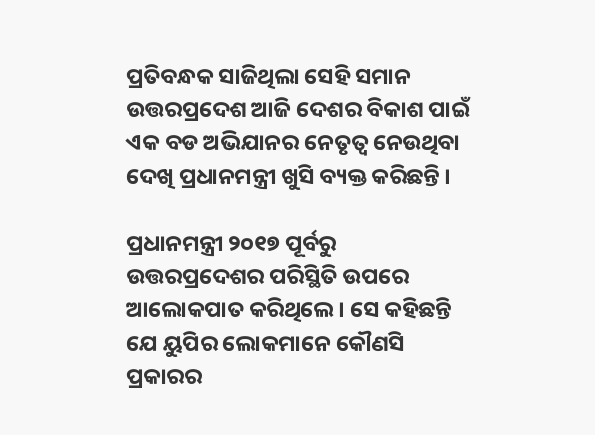ପ୍ରତିବନ୍ଧକ ସାଜିଥିଲା ସେହି ସମାନ ଉତ୍ତରପ୍ରଦେଶ ଆଜି ଦେଶର ବିକାଶ ପାଇଁ ଏକ ବଡ ଅଭିଯାନର ନେତୃତ୍ୱ ନେଉଥିବା ଦେଖି ପ୍ରଧାନମନ୍ତ୍ରୀ ଖୁସି ବ୍ୟକ୍ତ କରିଛନ୍ତି ।

ପ୍ରଧାନମନ୍ତ୍ରୀ ୨୦୧୭ ପୂର୍ବରୁ ଉତ୍ତରପ୍ରଦେଶର ପରିସ୍ଥିତି ଉପରେ ଆଲୋକପାତ କରିଥିଲେ । ସେ କହିଛନ୍ତି ଯେ ୟୁପିର ଲୋକମାନେ କୌଣସି ପ୍ରକାରର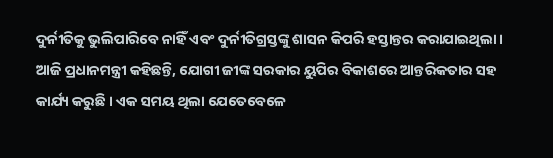ଦୁର୍ନୀତିକୁ ଭୁଲିପାରିବେ ନାହିଁ ଏବଂ ଦୁର୍ନୀତିଗ୍ରସ୍ତଙ୍କୁ ଶାସନ କିପରି ହସ୍ତାନ୍ତର କରାଯାଇଥିଲା । ଆଜି ପ୍ରଧାନମନ୍ତ୍ରୀ କହିଛନ୍ତି, ଯୋଗୀ ଜୀଙ୍କ ସରକାର ୟୁପିର ବିକାଶରେ ଆନ୍ତରିକତାର ସହ କାର୍ଯ୍ୟ କରୁଛି । ଏକ ସମୟ ଥିଲା ଯେତେବେଳେ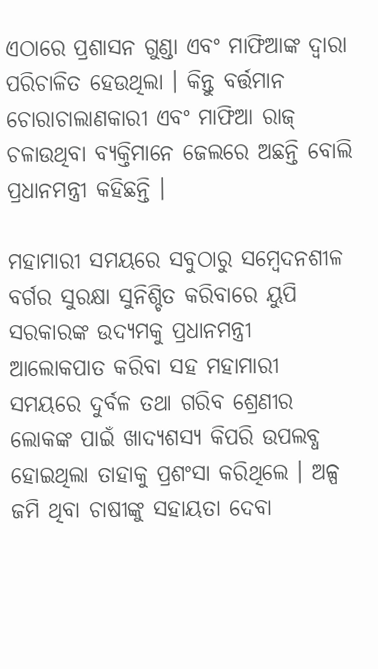ଏଠାରେ ପ୍ରଶାସନ ଗୁଣ୍ଡା ଏବଂ ମାଫିଆଙ୍କ ଦ୍ୱାରା ପରିଚାଳିତ ହେଉଥିଲା । କିନ୍ତୁ ବର୍ତ୍ତମାନ ଚୋରାଚାଲାଣକାରୀ ଏବଂ ମାଫିଆ ରାଜ୍ ଚଳାଉଥିବା ବ୍ୟକ୍ତିମାନେ ଜେଲରେ ଅଛନ୍ତି ବୋଲି ପ୍ରଧାନମନ୍ତ୍ରୀ କହିଛନ୍ତି ।

ମହାମାରୀ ସମୟରେ ସବୁଠାରୁ ସମ୍ବେଦନଶୀଳ ବର୍ଗର ସୁରକ୍ଷା ସୁନିଶ୍ଚିତ କରିବାରେ ୟୁପି ସରକାରଙ୍କ ଉଦ୍ୟମକୁ ପ୍ରଧାନମନ୍ତ୍ରୀ ଆଲୋକପାତ କରିବା ସହ ମହାମାରୀ ସମୟରେ ଦୁର୍ବଳ ତଥା ଗରିବ ଶ୍ରେଣୀର ଲୋକଙ୍କ ପାଇଁ ଖାଦ୍ୟଶସ୍ୟ କିପରି ଉପଲବ୍ଧ ହୋଇଥିଲା ତାହାକୁ ପ୍ରଶଂସା କରିଥିଲେ । ଅଳ୍ପ ଜମି ଥିବା ଚାଷୀଙ୍କୁ ସହାୟତା ଦେବା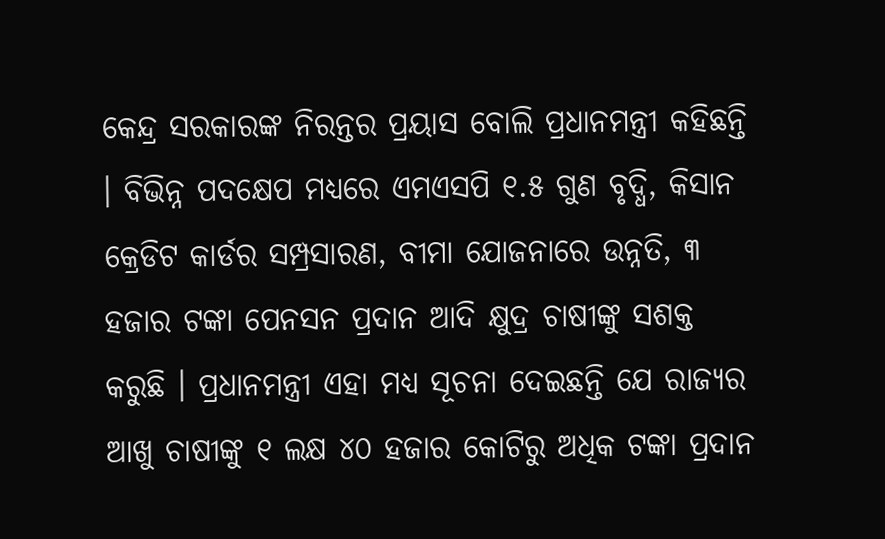କେନ୍ଦ୍ର ସରକାରଙ୍କ ନିରନ୍ତର ପ୍ରୟାସ ବୋଲି ପ୍ରଧାନମନ୍ତ୍ରୀ କହିଛନ୍ତି । ବିଭିନ୍ନ ପଦକ୍ଷେପ ମଧ୍ୟରେ ଏମଏସପି ୧.୫ ଗୁଣ ବୃଦ୍ଧି, କିସାନ କ୍ରେଡିଟ କାର୍ଡର ସମ୍ପ୍ରସାରଣ, ବୀମା ଯୋଜନାରେ ଉନ୍ନତି, ୩ ହଜାର ଟଙ୍କା ପେନସନ ପ୍ରଦାନ ଆଦି କ୍ଷୁଦ୍ର ଚାଷୀଙ୍କୁ ସଶକ୍ତ କରୁଛି । ପ୍ରଧାନମନ୍ତ୍ରୀ ଏହା ମଧ୍ୟ ସୂଚନା ଦେଇଛନ୍ତି ଯେ ରାଜ୍ୟର ଆଖୁ ଚାଷୀଙ୍କୁ ୧ ଲକ୍ଷ ୪୦ ହଜାର କୋଟିରୁ ଅଧିକ ଟଙ୍କା ପ୍ରଦାନ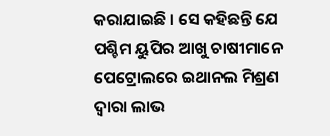କରାଯାଇଛି । ସେ କହିଛନ୍ତି ଯେ ପଶ୍ଚିମ ୟୁପିର ଆଖୁ ଚାଷୀମାନେ ପେଟ୍ରୋଲରେ ଇଥାନଲ ମିଶ୍ରଣ ଦ୍ୱାରା ଲାଭ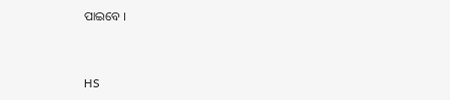ପାଇବେ ।



HS